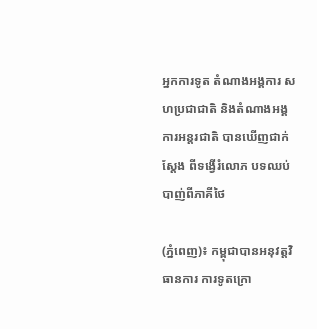អ្នកការទូត តំណាងអង្គការ សហប្រជាជាតិ និងតំណាងអង្គការអន្តរជាតិ បានឃើញជាក់ស្ដែង ពីទង្វើរំលោភ បទឈប់បាញ់ពីភាគីថៃ

(ភ្នំពេញ)៖ កម្ពុជាបានអនុវត្តវិធានការ ការទូតក្រោ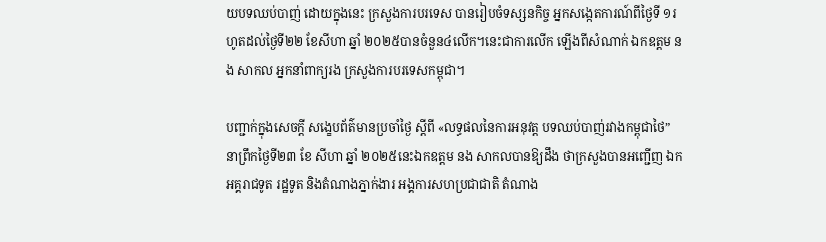យបទឈប់បាញ់ ដោយក្នុងនេះ ក្រសួងការបរទេស បានរៀបចំទស្សនកិច្ច អ្នកសង្កេតការណ៍ពីថ្ងៃទី ១រហូតដល់ថ្ងៃទី២២ ខែសីហា ឆ្នាំ ២០២៥បានចំនួន៤លើក។នេះជាការលើក ឡើងពីសំណាក់ ឯកឧត្តម នង សាកល អ្នកនាំពាក្យរង ក្រសួងការបរទេសកម្ពុជា។

បញ្ជាក់ក្នុងសេចក្តី សង្ខេបព័ត៌មានប្រចាំថ្ងៃ ស្តីពី «លទ្ធផលនៃការអនុវត្ត បទឈប់បាញ់រវាងកម្ពុជាថៃ” នាព្រឹកថ្ងៃទី២៣ ខែ សីហា ឆ្នាំ ២០២៥នេះឯកឧត្តម នង សាកលបានឱ្យដឹង ថាក្រសួងបានអញ្ជើញ ឯកអគ្គរាជទូត រដ្ឋទូត និងតំណាងភ្នាក់ងារ អង្គការសហប្រជាជាតិ តំណាង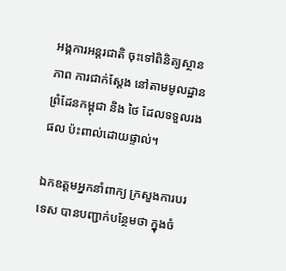អង្គការអន្តរជាតិ ចុះទៅពិនិត្យស្ថានភាព ការជាក់ស្តែង នៅតាមមូលដ្ឋាន ព្រំដែនកម្ពុជា និង ថៃ ដែលទទួលរងផល ប៉ះពាល់ដោយផ្ទាល់។

ឯកឧត្តមអ្នកនាំពាក្យ ក្រសួងការបរទេស បានបញ្ជាក់បន្ថែមថា ក្នុងចំ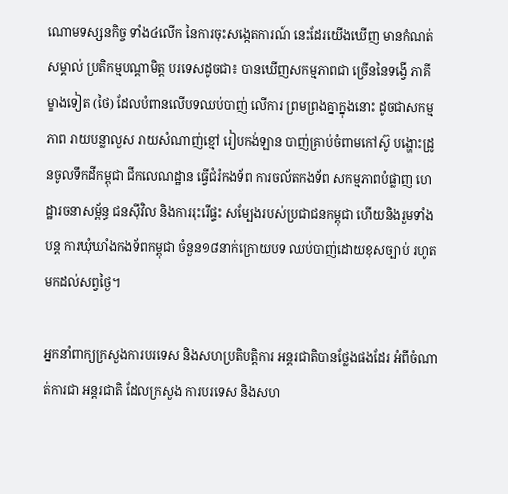ណោមទស្សនកិច្ច ទាំង៤លើក នៃការចុះសង្កេតការណ៍ នេះដែរយើងឃើញ មានកំណត់សម្គាល់ ប្រតិកម្មបណ្តាមិត្ត បរទេសដូចជា៖ បានឃើញសកម្មភាពជា ច្រើននៃទង្វើ ភាគីម្ខាងទៀត (ថៃ) ដែលបំពានលើបទឈប់បាញ់ លើការ ព្រមព្រងគ្នាក្នុងនោះ ដូចជាសកម្មភាព រាយបន្លាលួស រាយសំណាញ់ខ្មៅ រៀបកង់ឡាន បាញ់គ្រាប់ចំពាមកៅស៊ូ បង្ហោះដ្រូនចូលទឹកដីកម្ពុជា ជីកលេណដ្ឋាន ធ្វើជំរំកងទ័ព ការចល័តកងទ័ព សកម្មភាពបំផ្លាញ ហេដ្ឋារចនាសម្ព័ន្ធ ជនស៊ីវិល និងការរុះរើផ្ទះ សម្បែងរបស់ប្រជាជនកម្ពុជា ហើយនិងរួមទាំងបន្ត ការឃុំឃាំងកងទ័ពកម្ពុជា ចំនួន១៨នាក់ក្រោយបទ ឈប់បាញ់ដោយខុសច្បាប់ រហូតមកដល់សព្វថ្ងៃ។

អ្នកនាំពាក្យក្រសួងការបរទេស និងសហប្រតិបត្តិការ អន្តរជាតិបានថ្លែងផងដែរ អំពីចំណាត់ការជា អន្តរជាតិ ដែលក្រសួង ការបរទេស និងសហ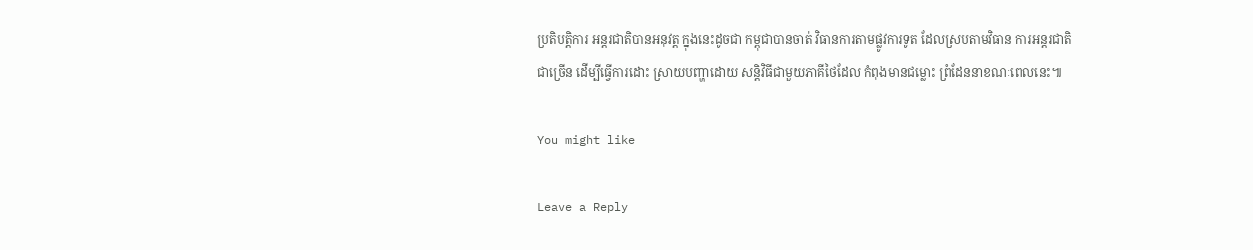ប្រតិបត្តិការ អន្តរជាតិបានអនុវត្ត ក្នុងនេះដូចជា កម្ពុជាបានចាត់ វិធានការតាមផ្លូវការទូត ដែលស្របតាមវិធាន ការអន្តរជាតិជាច្រើន ដើម្បីធ្វើការដោះ ស្រាយបញ្ហាដោយ សន្តិវិធីជាមួយភាគីថៃដែល កំពុងមានជម្លោះ ព្រំដែននាខណៈពេលនេះ៕

You might like

Leave a Reply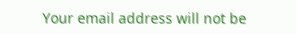Your email address will not be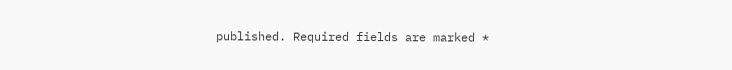published. Required fields are marked *